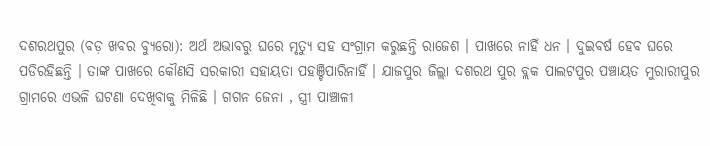ଦଶରଥପୁର (ବଡ଼ ଖବର ବ୍ୟୁରୋ): ଅର୍ଥ ଅଭାବରୁ ଘରେ ମୃତ୍ୟୁ ସହ ସଂଗ୍ରାମ କରୁଛନ୍ତି ରାଜେଶ । ପାଖରେ ନାହିଁ ଧନ । ଦୁଇବର୍ଷ ହେବ ଘରେ ପଡିରହିଛନ୍ତି । ତାଙ୍କ ପାଖରେ କୌଣସି ସରକାରୀ ସହାୟତା ପହଞ୍ଚିପାରିନାହିଁ । ଯାଜପୁର ଜିଲ୍ଲା ଦଶରଥ ପୁର ବ୍ଲକ ପାଲଟପୁର ପଞ୍ଚାୟତ ମୁରାରୀପୁର ଗ୍ରାମରେ ଏଭଳି ଘଟଣା ଦେଖିବାକୁ ମିଳିଛି । ଗଗନ ଜେନା , ସ୍ତ୍ରୀ ପାଞ୍ଚାଳୀ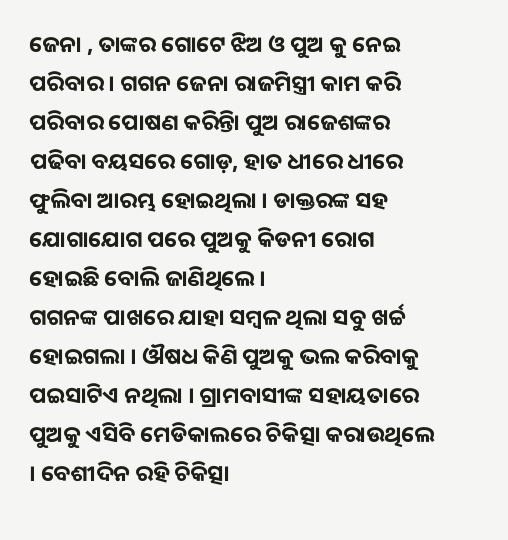ଜେନା , ତାଙ୍କର ଗୋଟେ ଝିଅ ଓ ପୁଅ କୁ ନେଇ ପରିବାର । ଗଗନ ଜେନା ରାଜମିସ୍ତ୍ରୀ କାମ କରି ପରିବାର ପୋଷଣ କରିନ୍ତିା ପୁଅ ରାଜେଶଙ୍କର ପଢିବା ବୟସରେ ଗୋଡ଼, ହାତ ଧୀରେ ଧୀରେ ଫୁଲିବା ଆରମ୍ଭ ହୋଇଥିଲା । ଡାକ୍ତରଙ୍କ ସହ ଯୋଗାଯୋଗ ପରେ ପୁଅକୁ କିଡନୀ ରୋଗ ହୋଇଛି ବୋଲି ଜାଣିଥିଲେ ।
ଗଗନଙ୍କ ପାଖରେ ଯାହା ସମ୍ବଳ ଥିଲା ସବୁ ଖର୍ଚ୍ଚ ହୋଇଗଲା । ଔଷଧ କିଣି ପୁଅକୁ ଭଲ କରିବାକୁ ପଇସାଟିଏ ନଥିଲା । ଗ୍ରାମବାସୀଙ୍କ ସହାୟତାରେ ପୁଅକୁ ଏସିବି ମେଡିକାଲରେ ଚିକିତ୍ସା କରାଉଥିଲେ । ବେଶୀଦିନ ରହି ଚିକିତ୍ସା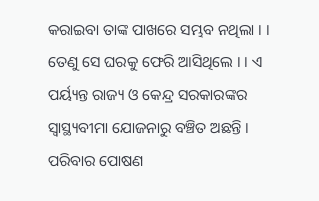କରାଇବା ତାଙ୍କ ପାଖରେ ସମ୍ଭବ ନଥିଲା । । ତେଣୁ ସେ ଘରକୁ ଫେରି ଆସିଥିଲେ । । ଏ ପର୍ୟ୍ୟନ୍ତ ରାଜ୍ୟ ଓ କେନ୍ଦ୍ର ସରକାରଙ୍କର ସ୍ୱାସ୍ଥ୍ୟବୀମା ଯୋଜନାରୁ ବଞ୍ଚିତ ଅଛନ୍ତି । ପରିବାର ପୋଷଣ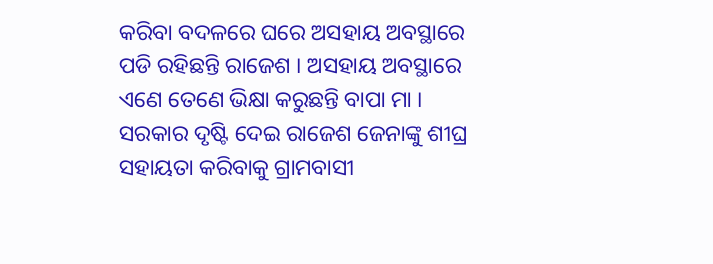କରିବା ବଦଳରେ ଘରେ ଅସହାୟ ଅବସ୍ଥାରେ ପଡି ରହିଛନ୍ତି ରାଜେଶ । ଅସହାୟ ଅବସ୍ଥାରେ ଏଣେ ତେଣେ ଭିକ୍ଷା କରୁଛନ୍ତି ବାପା ମା । ସରକାର ଦୃଷ୍ଟି ଦେଇ ରାଜେଶ ଜେନାଙ୍କୁ ଶୀଘ୍ର ସହାୟତା କରିବାକୁ ଗ୍ରାମବାସୀ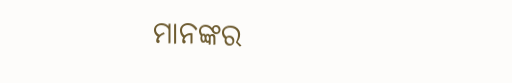ମାନଙ୍କର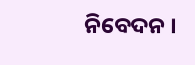ନିବେଦନ ।